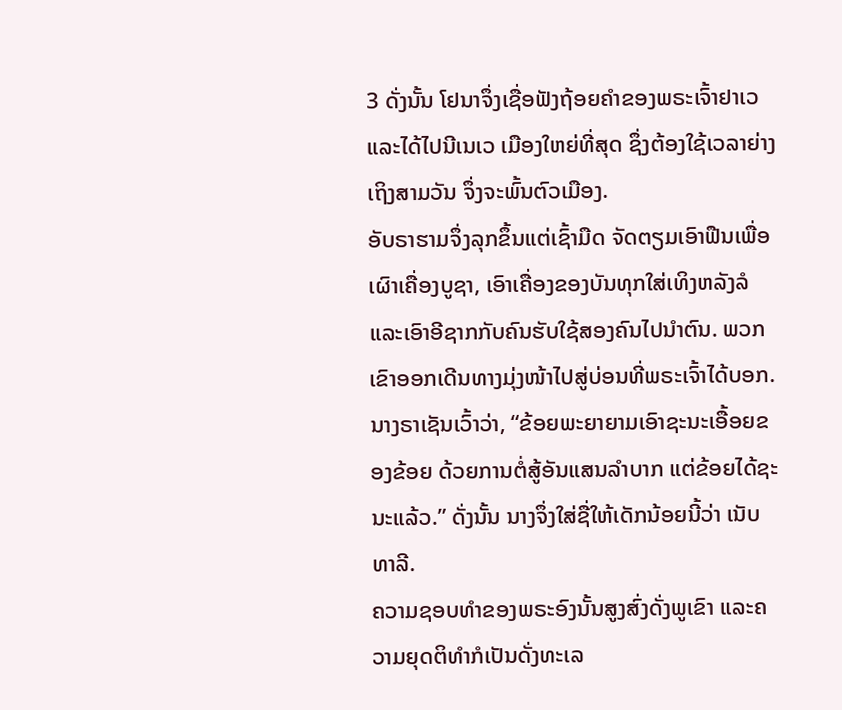3 ດັ່ງນັ້ນ ໂຢນາຈຶ່ງເຊື່ອຟັງຖ້ອຍຄຳຂອງພຣະເຈົ້າຢາເວ ແລະໄດ້ໄປນີເນເວ ເມືອງໃຫຍ່ທີ່ສຸດ ຊຶ່ງຕ້ອງໃຊ້ເວລາຍ່າງເຖິງສາມວັນ ຈຶ່ງຈະພົ້ນຕົວເມືອງ.
ອັບຣາຮາມຈຶ່ງລຸກຂຶ້ນແຕ່ເຊົ້າມືດ ຈັດຕຽມເອົາຟືນເພື່ອເຜົາເຄື່ອງບູຊາ, ເອົາເຄື່ອງຂອງບັນທຸກໃສ່ເທິງຫລັງລໍ ແລະເອົາອີຊາກກັບຄົນຮັບໃຊ້ສອງຄົນໄປນຳຕົນ. ພວກເຂົາອອກເດີນທາງມຸ່ງໜ້າໄປສູ່ບ່ອນທີ່ພຣະເຈົ້າໄດ້ບອກ.
ນາງຣາເຊັນເວົ້າວ່າ, “ຂ້ອຍພະຍາຍາມເອົາຊະນະເອື້ອຍຂອງຂ້ອຍ ດ້ວຍການຕໍ່ສູ້ອັນແສນລຳບາກ ແຕ່ຂ້ອຍໄດ້ຊະນະແລ້ວ.” ດັ່ງນັ້ນ ນາງຈຶ່ງໃສ່ຊື່ໃຫ້ເດັກນ້ອຍນີ້ວ່າ ເນັບທາລີ.
ຄວາມຊອບທຳຂອງພຣະອົງນັ້ນສູງສົ່ງດັ່ງພູເຂົາ ແລະຄວາມຍຸດຕິທຳກໍເປັນດັ່ງທະເລ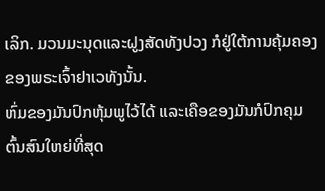ເລິກ. ມວນມະນຸດແລະຝູງສັດທັງປວງ ກໍຢູ່ໃຕ້ການຄຸ້ມຄອງຂອງພຣະເຈົ້າຢາເວທັງນັ້ນ.
ຫົ່ມຂອງມັນປົກຫຸ້ມພູໄວ້ໄດ້ ແລະເຄືອຂອງມັນກໍປົກຄຸມຕົ້ນສົນໃຫຍ່ທີ່ສຸດ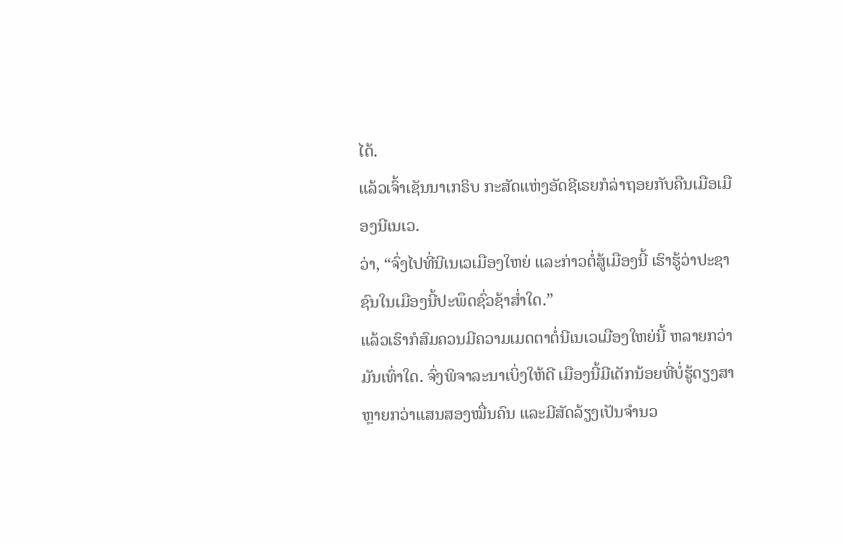ໄດ້.
ແລ້ວເຈົ້າເຊັນນາເກຣິບ ກະສັດແຫ່ງອັດຊີເຣຍກໍລ່າຖອຍກັບຄືນເມືອເມືອງນີເນເວ.
ວ່າ, “ຈົ່ງໄປທີ່ນີເນເວເມືອງໃຫຍ່ ແລະກ່າວຕໍ່ສູ້ເມືອງນີ້ ເຮົາຮູ້ວ່າປະຊາຊົນໃນເມືອງນີ້ປະພຶດຊົ່ວຊ້າສໍ່າໃດ.”
ແລ້ວເຮົາກໍສົມຄວນມີຄວາມເມດຕາຕໍ່ນີເນເວເມືອງໃຫຍ່ນີ້ ຫລາຍກວ່າມັນເທົ່າໃດ. ຈົ່ງພິຈາລະນາເບິ່ງໃຫ້ດີ ເມືອງນີ້ມີເດັກນ້ອຍທີ່ບໍ່ຮູ້ດຽງສາຫຼາຍກວ່າແສນສອງໝື່ນຄົນ ແລະມີສັດລ້ຽງເປັນຈຳນວ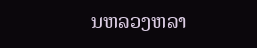ນຫລວງຫລາ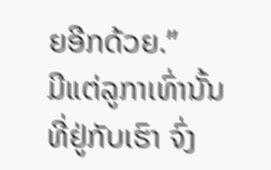ຍອີກດ້ວຍ.”
ມີແຕ່ລູກາເທົ່ານັ້ນ ທີ່ຢູ່ກັບເຮົາ ຈົ່ງ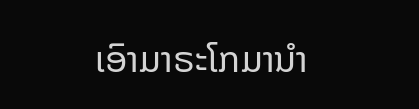ເອົາມາຣະໂກມານຳ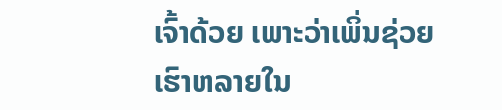ເຈົ້າດ້ວຍ ເພາະວ່າເພິ່ນຊ່ວຍເຮົາຫລາຍໃນ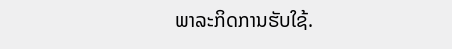ພາລະກິດການຮັບໃຊ້.